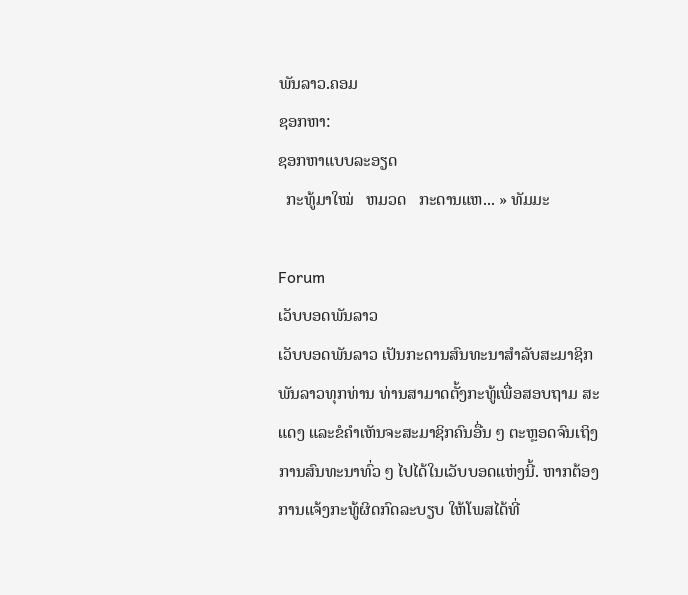ພັນລາວ.ຄອມ
ຊອກຫາ:
ຊອກຫາແບບລະອຽດ
  ກະທູ້ມາໃໝ່   ຫມວດ   ກະດານແຫ... » ທັມມະ

Forum
ເວັບບອດພັນລາວ
ເວັບບອດພັນລາວ ເປັນກະດານສົນທະນາສຳລັບສະມາຊິກພັນລາວທຸກທ່ານ ທ່ານສາມາດຕັ້ງກະທູ້ເພື່ອສອບຖາມ ສະແດງ ແລະຂໍຄຳເຫັນຈະສະມາຊິກຄົນອື່ນ ໆ ຕະຫຼອດຈົນເຖິງການສົນທະນາທົ່ວ ໆ ໄປໄດ້ໃນເວັບບອດແຫ່ງນີ້. ຫາກຕ້ອງການແຈ້ງກະທູ້ຜິດກົດລະບຽບ ໃຫ້ໂພສໄດ້ທີ່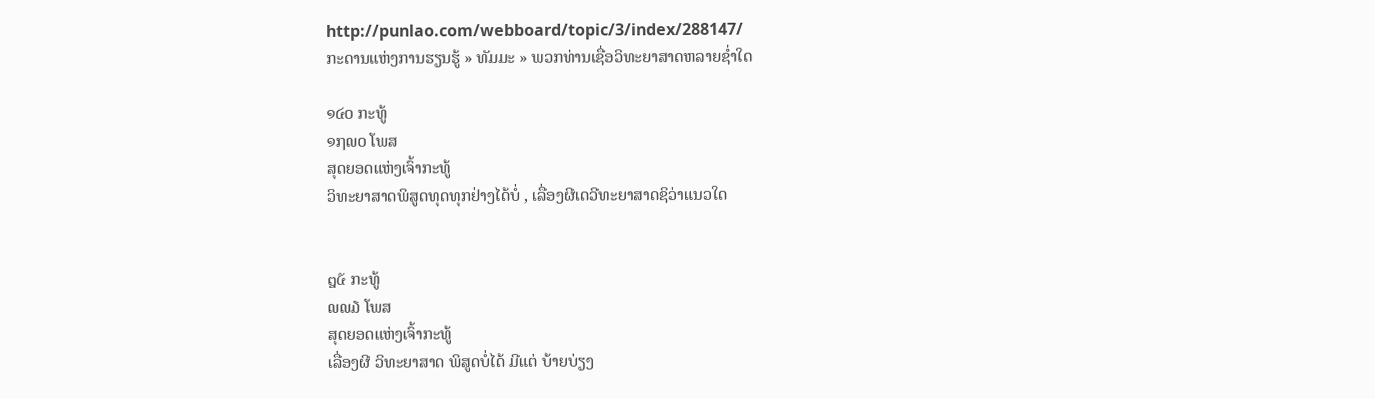http://punlao.com/webboard/topic/3/index/288147/
ກະດານແຫ່ງການຮຽນຮູ້ » ທັມມະ » ພວກທ່ານເຊື່ອວິທະຍາສາດຫລາຍຊໍ່າໃດ

໑໔໐ ກະທູ້
໑໗໙໐ ໂພສ
ສຸດຍອດແຫ່ງເຈົ້າກະທູ້
ວິທະຍາສາດພິສູດທຸດທຸກຢ່າງໄດ້ບໍ່ , ເລື່ອງຜີເດວີທະຍາສາດຊິວ່າແນວໃດ


໘໕ ກະທູ້
໙໙໓ ໂພສ
ສຸດຍອດແຫ່ງເຈົ້າກະທູ້
ເລື່ອງຜີ ວິທະຍາສາດ ພິສູດບໍ່ໄດ້ ມີແຕ່ ບ້າຍບ່ຽງ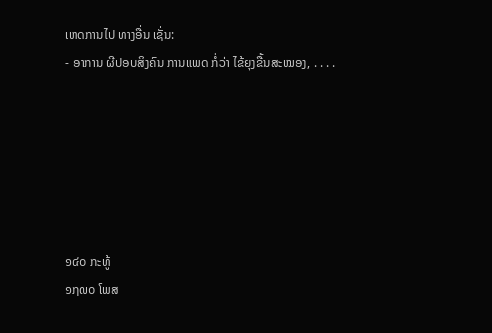ເຫດການໄປ ທາງອື່ນ ເຊັ່ນ:
- ອາການ ຜີປອບສິງຄົນ ການແພດ ກໍ່ວ່າ ໄຂ້ຍຸງຂື້ນສະໝອງ, . . . .






໑໔໐ ກະທູ້
໑໗໙໐ ໂພສ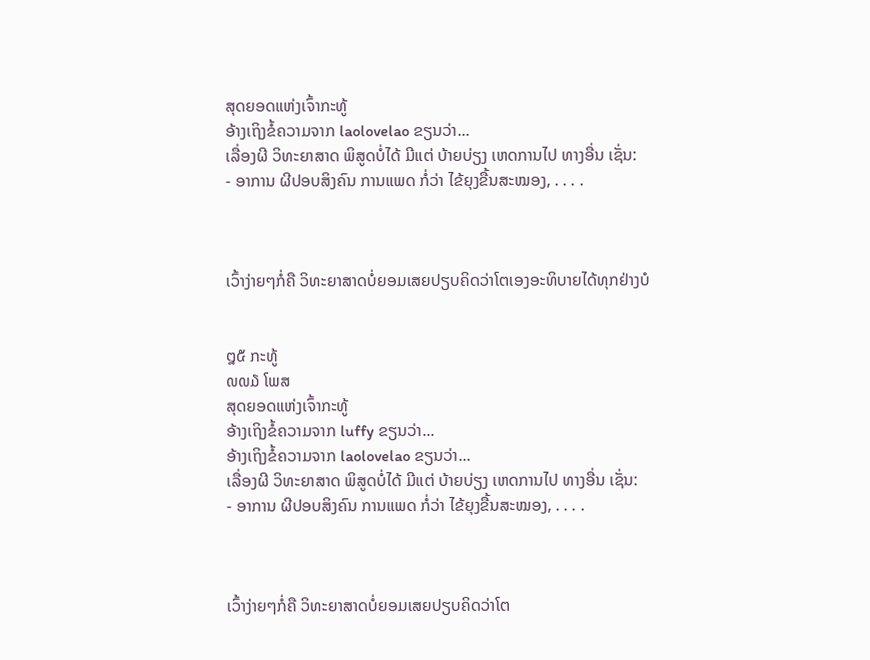ສຸດຍອດແຫ່ງເຈົ້າກະທູ້
ອ້າງເຖິງຂໍ້ຄວາມຈາກ laolovelao ຂຽນວ່າ...
ເລື່ອງຜີ ວິທະຍາສາດ ພິສູດບໍ່ໄດ້ ມີແຕ່ ບ້າຍບ່ຽງ ເຫດການໄປ ທາງອື່ນ ເຊັ່ນ:
- ອາການ ຜີປອບສິງຄົນ ການແພດ ກໍ່ວ່າ ໄຂ້ຍຸງຂື້ນສະໝອງ, . . . .



ເວົ້າງ່າຍໆກໍ່ຄື ວິທະຍາສາດບໍ່ຍອມເສຍປຽບຄິດວ່າໂຕເອງອະທິບາຍໄດ້ທຸກຢ່າງບໍ


໘໕ ກະທູ້
໙໙໓ ໂພສ
ສຸດຍອດແຫ່ງເຈົ້າກະທູ້
ອ້າງເຖິງຂໍ້ຄວາມຈາກ luffy ຂຽນວ່າ...
ອ້າງເຖິງຂໍ້ຄວາມຈາກ laolovelao ຂຽນວ່າ...
ເລື່ອງຜີ ວິທະຍາສາດ ພິສູດບໍ່ໄດ້ ມີແຕ່ ບ້າຍບ່ຽງ ເຫດການໄປ ທາງອື່ນ ເຊັ່ນ:
- ອາການ ຜີປອບສິງຄົນ ການແພດ ກໍ່ວ່າ ໄຂ້ຍຸງຂື້ນສະໝອງ, . . . .



ເວົ້າງ່າຍໆກໍ່ຄື ວິທະຍາສາດບໍ່ຍອມເສຍປຽບຄິດວ່າໂຕ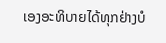ເອງອະທິບາຍໄດ້ທຸກຢ່າງບໍ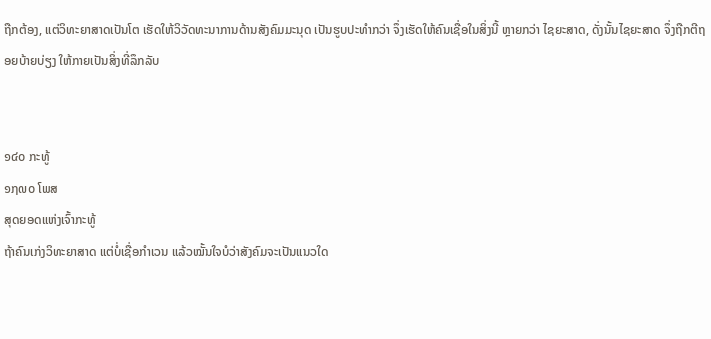ຖືກຕ້ອງ, ແຕ່ວິທະຍາສາດເປັນໂຕ ເຮັດໃຫ້ວິວັດທະນາການດ້ານສັງຄົມມະນຸດ ເປັນຮູບປະທຳກວ່າ ຈຶ່ງເຮັດໃຫ້ຄົນເຊື່ອໃນສິ່ງນີ້ ຫຼາຍກວ່າ ໄຊຍະສາດ, ດັ່ງນັ້ນໄຊຍະສາດ ຈຶ່ງຖືກຕີຖອຍບ້າຍບ່ຽງ ໃຫ້ກາຍເປັນສິ່ງທີ່ລຶກລັບ


໑໔໐ ກະທູ້
໑໗໙໐ ໂພສ
ສຸດຍອດແຫ່ງເຈົ້າກະທູ້
ຖ້າຄົນເກ່ງວິທະຍາສາດ ແຕ່ບໍ່ເຊື່ອກໍາເວນ ແລ້ວໝັ້ນໃຈບໍວ່າສັງຄົມຈະເປັນແນວໃດ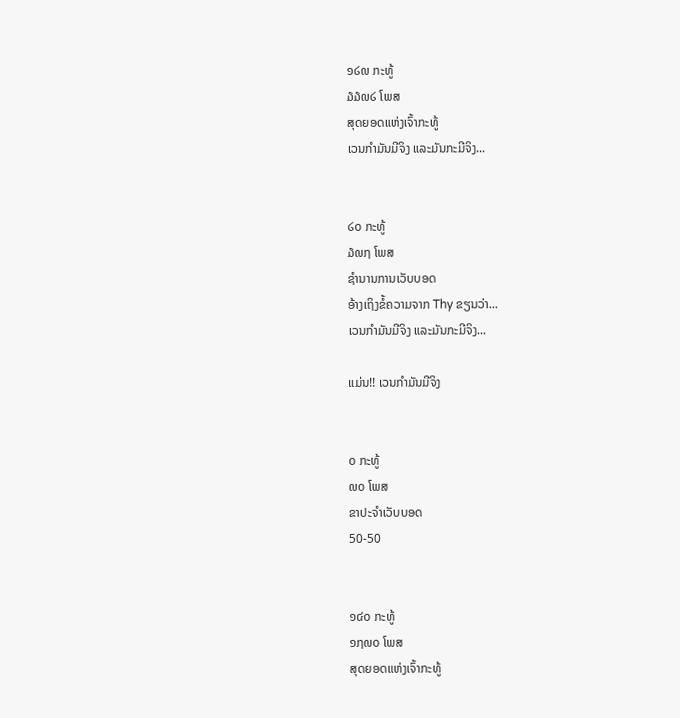໑໒໙ ກະທູ້
໓໓໙໒ ໂພສ
ສຸດຍອດແຫ່ງເຈົ້າກະທູ້
ເວນກຳມັນມີຈິງ ແລະມັນກະມີຈິງ...


໒໐ ກະທູ້
໓໙໗ ໂພສ
ຊຳນານການເວັບບອດ
ອ້າງເຖິງຂໍ້ຄວາມຈາກ Thy ຂຽນວ່າ...
ເວນກຳມັນມີຈິງ ແລະມັນກະມີຈິງ...

ແມ່ນ!! ເວນກຳມັນມີຈິງ


໐ ກະທູ້
໙໐ ໂພສ
ຂາປະຈຳເວັບບອດ
50-50


໑໔໐ ກະທູ້
໑໗໙໐ ໂພສ
ສຸດຍອດແຫ່ງເຈົ້າກະທູ້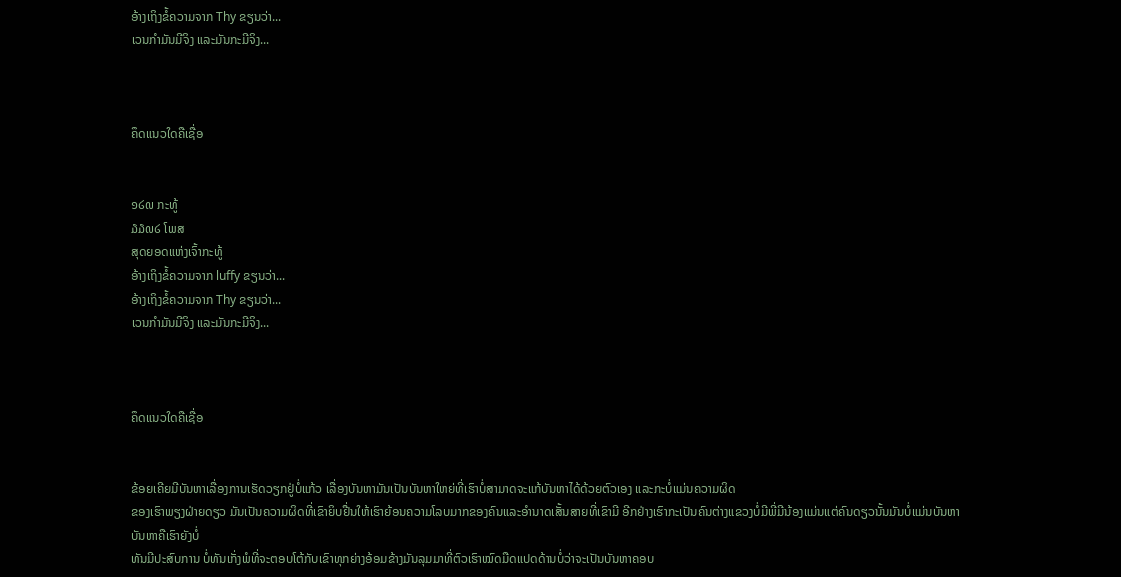ອ້າງເຖິງຂໍ້ຄວາມຈາກ Thy ຂຽນວ່າ...
ເວນກຳມັນມີຈິງ ແລະມັນກະມີຈິງ...



ຄຶດແນວໃດຄືເຊື່ອ


໑໒໙ ກະທູ້
໓໓໙໒ ໂພສ
ສຸດຍອດແຫ່ງເຈົ້າກະທູ້
ອ້າງເຖິງຂໍ້ຄວາມຈາກ luffy ຂຽນວ່າ...
ອ້າງເຖິງຂໍ້ຄວາມຈາກ Thy ຂຽນວ່າ...
ເວນກຳມັນມີຈິງ ແລະມັນກະມີຈິງ...



ຄຶດແນວໃດຄືເຊື່ອ


ຂ້ອຍເຄີຍມີບັນຫາເລື່ອງການເຮັດວຽກຢູ່ບໍ່ແກ້ວ ເລື່ອງບັນຫາມັນເປັນບັນຫາໃຫຍ່ທີ່ເຮົາບໍ່ສາມາດຈະແກ້ບັນຫາໄດ້ດ້ວຍຕົວເອງ ແລະກະບໍ່ແມ່ນຄວາມຜິດ
ຂອງເຮົາພຽງຝ່າຍດຽວ ມັນເປັນຄວາມຜິດທີ່ເຂົາຍິບຢື່ນໃຫ້ເຮົາຍ້ອນຄວາມໂລບມາກຂອງຄົນແລະອຳນາດເສັ້ນສາຍທີ່ເຂົາມີ ອີກຢ່າງເຮົາກະເປັນຄົນຕ່າງແຂວງບໍ່ມີພີ່ມີນ້ອງແມ່ນແຕ່ຄົນດຽວນັ້ນມັນບໍ່ແມ່ນບັນຫາ ບັນຫາຄືເຮົາຍັງບໍ່
ທັນມີປະສົບການ ບໍ່ທັນເກັ່ງພໍທີ່ຈະຕອບໂຕ້ກັບເຂົາທຸກຍ່າງອ້ອມຂ້າງມັນລຸມມາທີ່ຕົວເຮົາໝົດມືດແປດດ້ານບໍ່ວ່າຈະເປັນບັນຫາຄອບ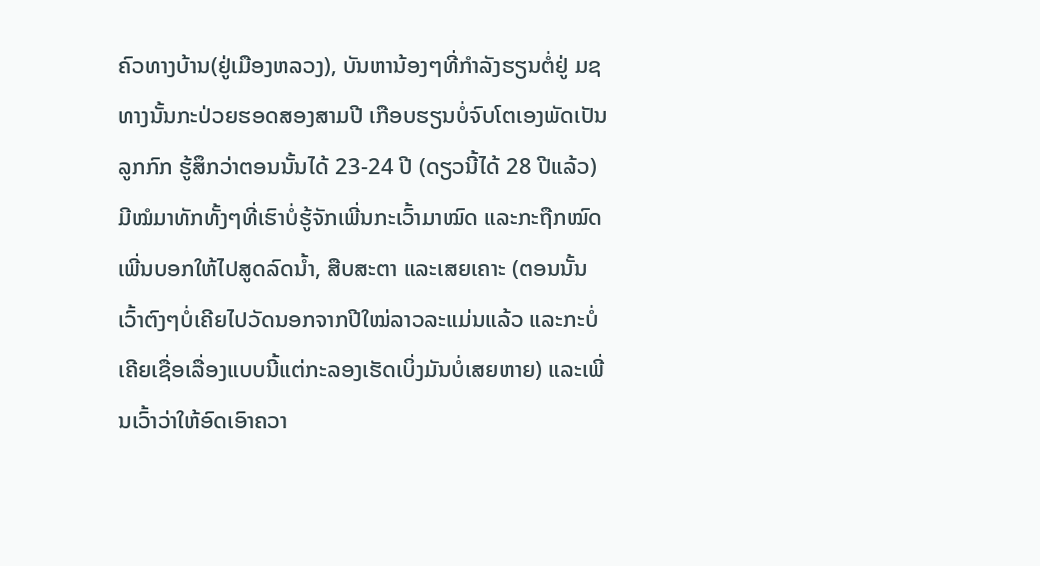ຄົວທາງບ້ານ(ຢູ່ເມືອງຫລວງ), ບັນຫານ້ອງໆທີ່ກຳລັງຮຽນຕໍ່ຢູ່ ມຊ ທາງນັ້ນກະປ່ວຍຮອດສອງສາມປີ ເກືອບຮຽນບໍ່ຈົບໂຕເອງພັດເປັນລູກກົກ ຮູ້ສຶກວ່າຕອນນັ້ນໄດ້ 23-24 ປີ (ດຽວນີ້ໄດ້ 28 ປີແລ້ວ)
ມີໝໍມາທັກທັ້ງໆທີ່ເຮົາບໍ່ຮູ້ຈັກເພີ່ນກະເວົ້າມາໝົດ ແລະກະຖືກໝົດ ເພີ່ນບອກໃຫ້ໄປສູດລົດນ້ຳ, ສືບສະຕາ ແລະເສຍເຄາະ (ຕອນນັ້ນເວົ້າຕົງໆບໍ່ເຄີຍໄປວັດນອກຈາກປີໃໝ່ລາວລະແມ່ນແລ້ວ ແລະກະບໍ່ເຄີຍເຊື່ອເລື່ອງແບບນີ້ແຕ່ກະລອງເຮັດເບິ່ງມັນບໍ່ເສຍຫາຍ) ແລະເພີ່ນເວົ້າວ່າໃຫ້ອົດເອົາຄວາ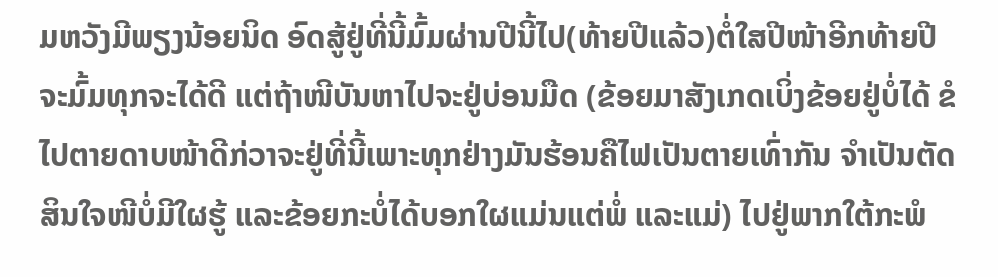ມຫວັງມີພຽງນ້ອຍນິດ ອົດສູ້ຢູ່ທີ່ນີ້ມົ້ມຜ່ານປີນີ້ໄປ(ທ້າຍປີແລ້ວ)ຕໍ່ໃສປີໜ້າອີກທ້າຍປີຈະມົ້ມທຸກຈະໄດ້ດີ ແຕ່ຖ້າໜີບັນຫາໄປຈະຢູ່ບ່ອນມືດ (ຂ້ອຍມາສັງເກດເບິ່ງຂ້ອຍຢູ່ບໍ່ໄດ້ ຂໍໄປຕາຍດາບໜ້າດີກ່ວາຈະຢູ່ທີ່ນີ້ເພາະທຸກຢ່າງມັນຮ້ອນຄືໄຟເປັນຕາຍເທົ່າກັນ ຈຳເປັນຕັດສິນໃຈໜີບໍ່ມີໃຜຮູ້ ແລະຂ້ອຍກະບໍ່ໄດ້ບອກໃຜແມ່ນແຕ່ພໍ່ ແລະແມ່) ໄປຢູ່ພາກໃຕ້ກະພໍ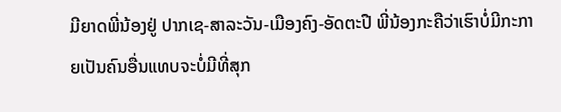ມີຍາດພີ່ນ້ອງຢູ່ ປາກເຊ-ສາລະວັນ-ເມືອງຄົງ-ອັດຕະປື ພີ່ນ້ອງກະຄືວ່າເຮົາບໍ່ມີກະກາຍເປັນຄົນອື່ນແທບຈະບໍ່ມີທີ່ສຸກ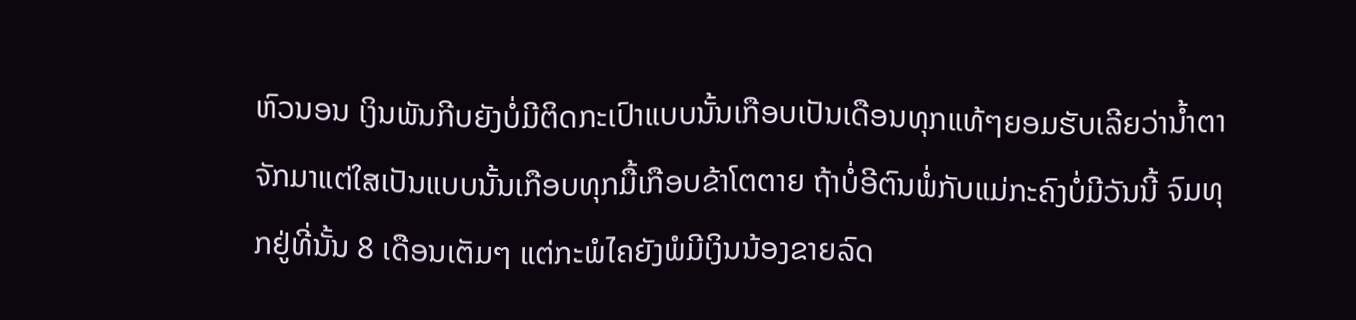ຫົວນອນ ເງິນພັນກີບຍັງບໍ່ມີຕິດກະເປົາແບບນັ້ນເກືອບເປັນເດືອນທຸກແທ້ໆຍອມຮັບເລີຍວ່ານ້ຳຕາຈັກມາແຕ່ໃສເປັນແບບນັ້ນເກືອບທຸກມື້ເກືອບຂ້າໂຕຕາຍ ຖ້າບໍ່ອີຕົນພໍ່ກັບແມ່ກະຄົງບໍ່ມີວັນນີ້ ຈົມທຸກຢູ່ທີ່ນັ້ນ 8 ເດືອນເຕັມໆ ແຕ່ກະພໍໄຄຍັງພໍມີເງິນນ້ອງຂາຍລົດ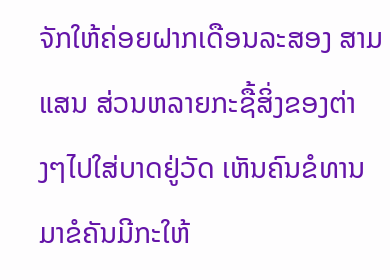ຈັກໃຫ້ຄ່ອຍຝາກເດືອນລະສອງ ສາມແສນ ສ່ວນຫລາຍກະຊື້ສິ່ງຂອງຕ່າງໆໄປໃສ່ບາດຢູ່ວັດ ເຫັນຄົນຂໍທານມາຂໍຄັນມີກະໃຫ້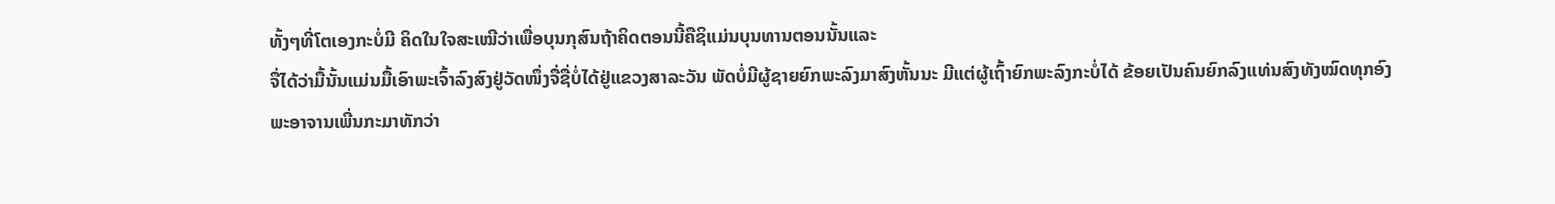ທັ້ງໆທີ່ໂຕເອງກະບໍ່ມີ ຄິດໃນໃຈສະເໝີວ່າເພື່ອບຸນກຸສົນຖ້າຄິດຕອນນີ້ຄືຊິແມ່ນບຸນທານຕອນນັ້ນແລະ
ຈື່ໄດ້ວ່າມື້ນັ້ນແມ່ນມື້ເອົາພະເຈົ້າລົງສົງຢູ່ວັດໜຶ່ງຈື່ຊື່ບໍ່ໄດ້ຢູ່ແຂວງສາລະວັນ ພັດບໍ່ມີຜູ້ຊາຍຍົກພະລົງມາສົງຫັ້ນນະ ມີແຕ່ຜູ້ເຖົ້າຍົກພະລົງກະບໍ່ໄດ້ ຂ້ອຍເປັນຄົນຍົກລົງແທ່ນສົງທັງໝົດທຸກອົງ
ພະອາຈານເພີ່ນກະມາທັກວ່າ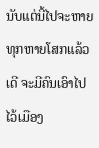ນັບແຕ່ນີ້ໄປຈະຫາຍທຸກຫາຍໂສກແລ້ວເດີ ຈະມີຄົນເອົາໄປໄວ້ເມືອງ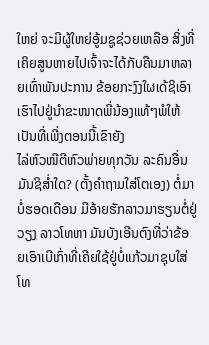ໃຫຍ່ ຈະມີຜູ້ໃຫຍ່ອູ້ມຊູຊ່ວຍເຫລືອ ສິ່ງທີ່ເຄິຍສູນຫາຍໄປເຈົ້າຈະໄດ້ກັບຄືນມາຫລາຍເທົ່າພັນປະການ ຂ້ອຍກະງົງໃຜເດ້ຊິເອົາເຮົາໄປຢູ່ນຳຂະໜາດພີ່ນ້ອງແທ້ໆພໍໃຫ້ເປັນທີ່ເພີ່ງຕອນນີ້ເຂົາຍັງ
ໄລ່ຫົວໜີຕີຫົວພ່າຍທຸກວັນ ລະຄົນອື່ນມັນຊິສ່ຳໃດ? (ຕັ້ງຄຳຖາມໃສ່ໂຕເອງ) ຕໍ່ມາບໍ່ຮອດເດືອນ ມີອ້າຍຮັກລາວມາຮຽນຕໍ່ຢູ່ວຽງ ລາວໂທຫາ ມັນບັງເອີນຕົງທີ່ວ່າຂ້ອຍເອົາເບີເກົ່າທີ່ເຄີຍໃຊ້ຢູ່ບໍ່ແກ້ວມາຊຸບໃສ່ໂທ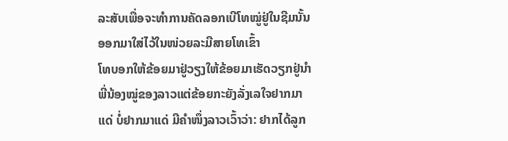ລະສັບເພື່ອຈະທຳການຄັດລອກເບີໂທໝູ່ຢູ່ໃນຊີມນັ້ນອອກມາໃສ່ໄວ້ໃນໜ່ວຍລະມີສາຍໂທເຂົ້າ
ໂທບອກໃຫ້ຂ້ອຍມາຢູ່ວຽງໃຫ້ຂ້ອຍມາເຮັດວຽກຢູ່ນຳພີ່ນ້ອງໝູ່ຂອງລາວແຕ່ຂ້ອຍກະຍັງລັ່ງເລໃຈຢາກມາແດ່ ບໍ່ຢາກມາແດ່ ມີຄຳໜຶ່ງລາວເວົ້າວ່າ: ຢາກໄດ້ລູກ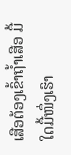ເສືອຕ້ອງເຂົ້າຖ້ຳເສືອ ມື້ໃດມື້ໜຶ່ງເຮົາ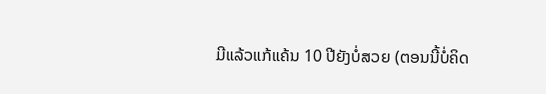ມີແລ້ວແກ້ແຄ້ນ 10 ປີຍັງບໍ່ສວຍ (ຕອນນີ້ບໍ່ຄິດ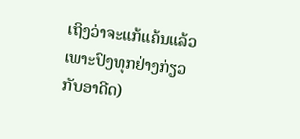ເຖິງວ່າຈະແກ້ແຄ້ນແລ້ວເພາະປົງທຸກຢ່າງກ່ຽວກັບອາດີດ)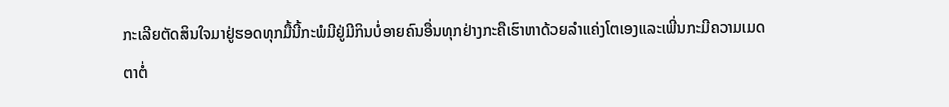ກະເລີຍຕັດສິນໃຈມາຢູ່ຮອດທຸກມື້ນີ້ກະພໍມີຢູ່ມີກິນບໍ່ອາຍຄົນອື່ນທຸກຢ່າງກະຄືເຮົາຫາດ້ວຍລຳແຄ່ງໂຕເອງແລະເພີ່ນກະມີຄວາມເມດຕາຕໍ່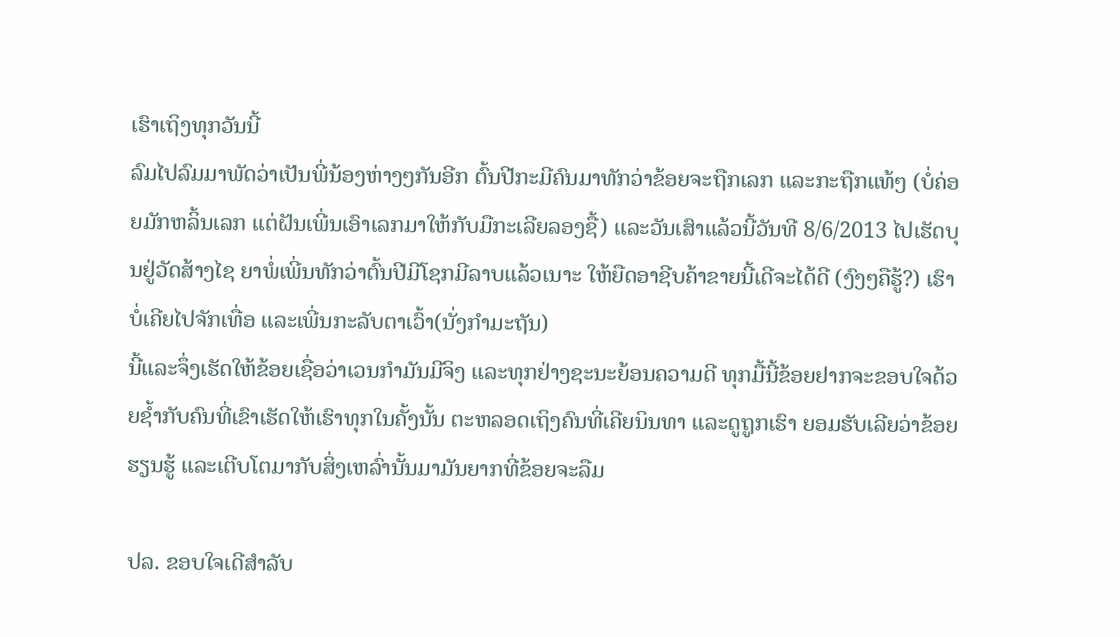ເຮົາເຖິງທຸກວັນນີ້
ລົມໄປລົມມາພັດວ່າເປັນພີ່ນ້ອງຫ່າງໆກັນອີກ ຕົ້ນປີກະມີຄົນມາທັກວ່າຂ້ອຍຈະຖືກເລກ ແລະກະຖືກແທ້ໆ (ບໍ່ຄ່ອຍມັກຫລິ້ນເລກ ແຕ່ຝັນເພີ່ນເອົາເລກມາໃຫ້ກັບມືກະເລີຍລອງຊື້) ແລະວັນເສົາແລ້ວນີ້ວັນທີ 8/6/2013 ໄປເຮັດບຸນຢູ່ວັດສ້າງໄຊ ຍາພໍ່ເພີ່ນທັກວ່າຕົ້ນປີມີໂຊກມີລາບແລ້ວເນາະ ໃຫ້ຍືດອາຊີບຄ້າຂາຍນີ້ເດີຈະໄດ້ດີ (ງົງໆຄືຮູ້?) ເຮົາບໍ່ເຄີຍໄປຈັກເທື່ອ ແລະເພີ່ນກະລັບຕາເວົ້າ(ນັ່ງກຳມະຖັນ)
ນີ້ແລະຈຶ່ງເຮັດໃຫ້ຂ້ອຍເຊື່ອວ່າເວນກຳມັນມີຈິງ ແລະທຸກຢ່າງຊະນະຍ້ອນຄວາມດີ ທຸກມື້ນີ້ຂ້ອຍຢາກຈະຂອບໃຈດ້ວຍຊ້ຳກັບຄົນທີ່ເຂົາເຮັດໃຫ້ເຮົາທຸກໃນຄັ້ງນັ້ນ ຕະຫລອດເຖິງຄົນທີ່ເຄີຍນິນທາ ແລະດູຖູກເຮົາ ຍອມຮັບເລີຍວ່າຂ້ອຍຮຽນຮູ້ ແລະເຕີບໂຕມາກັບສິ່ງເຫລົ່ານັ້ນມາມັນຍາກທີ່ຂ້ອຍຈະລືມ

ປລ. ຂອບໃຈເດີສຳລັບ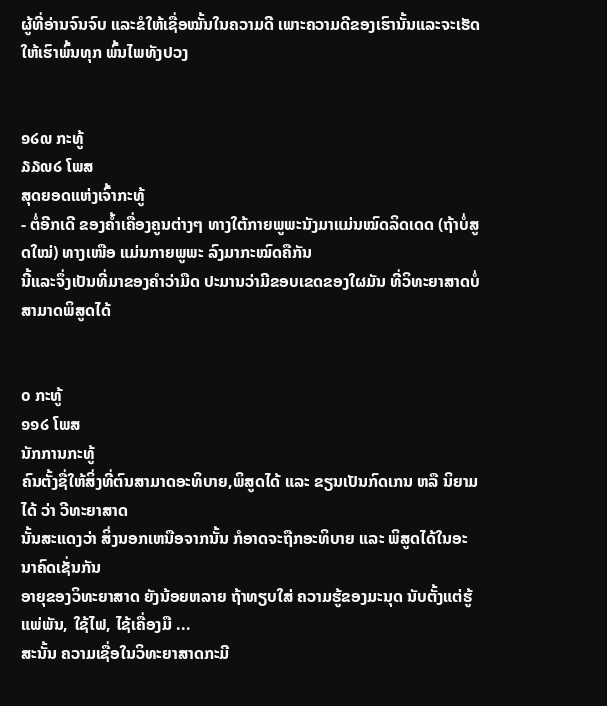ຜູ້ທີ່ອ່ານຈົນຈົບ ແລະຂໍໃຫ້ເຊື່ອໝັ້ນໃນຄວາມດີ ເພາະຄວາມດີຂອງເຮົານັ້ນແລະຈະເຮັດໃຫ້ເຮົາພົ້ນທຸກ ພົ້ນໄພທັງປວງ


໑໒໙ ກະທູ້
໓໓໙໒ ໂພສ
ສຸດຍອດແຫ່ງເຈົ້າກະທູ້
- ຕໍ່ອີກເດີ ຂອງຄ້ຳເຄື່ອງຄູນຕ່າງໆ ທາງໃຕ້ກາຍພູພະນັງມາແມ່ນໝົດລິດເດດ (ຖ້າບໍ່ສູດໃໝ່) ທາງເໜືອ ແມ່ນກາຍພູພະ ລົງມາກະໝົດຄືກັນ
ນີ້ແລະຈຶ່ງເປັນທີ່ມາຂອງຄຳວ່າມືດ ປະມານວ່າມີຂອບເຂດຂອງໃຜມັນ ທີ່ວິທະຍາສາດບໍ່ສາມາດພິສູດໄດ້


໐ ກະທູ້
໑໑໒ ໂພສ
ນັກການກະທູ້
ຄົນຕັ້ງຊື່ໃຫ້ສິ່ງທີ່ຕົນສາມາດອະທິບາຍ,ພິສູດໄດ້ ແລະ ຂຽນເປັນກົດເກນ ຫລື ນິຍາມໄດ້ ວ່າ ວີທະຍາສາດ
ນັ້ນສະແດງວ່າ ສິ່ງນອກເຫນືອຈາກນັ້ນ ກໍອາດຈະຖືກອະທິບາຍ ແລະ ພິສູດໄດ້ໃນອະນາຄົດເຊັ່ນກັນ
ອາຍຸຂອງວິທະຍາສາດ ຍັງນ້ອຍຫລາຍ ຖ້າທຽບໃສ່ ຄວາມຮູ້ຂອງມະນຸດ ນັບຕັ້ງແຕ່ຮູ້ແພ່ພັນ, ໃຊ້ໄຟ, ໄຊ້ເຄື່ອງມື ...
ສະນັ້ນ ຄວາມເຊື່ອໃນວິທະຍາສາດກະມີ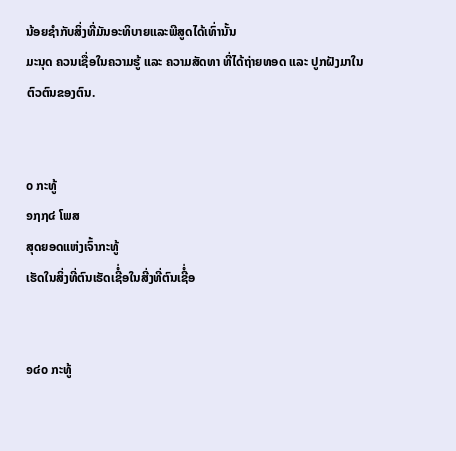ນ້ອຍຊຳກັບສິ່ງທີ່ມັນອະທິບາຍແລະພີສູດໄດ້ເທົ່ານັ້ນ
ມະນຸດ ຄວນເຊື່ອໃນຄວາມຮູ້ ແລະ ຄວາມສັດທາ ທີ່ໄດ້ຖ່າຍທອດ ແລະ ປູກຝັງມາໃນຕົວຕົນຂອງຕົນ.


໐ ກະທູ້
໑໗໗໔ ໂພສ
ສຸດຍອດແຫ່ງເຈົ້າກະທູ້
ເຮັດໃນສິ່ງທີ່ຕົນເຮັດເຊີໍ່ອໃນສີ່ງທີ່ຕົນເຊີໍ່ອ


໑໔໐ ກະທູ້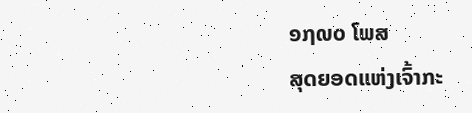໑໗໙໐ ໂພສ
ສຸດຍອດແຫ່ງເຈົ້າກະ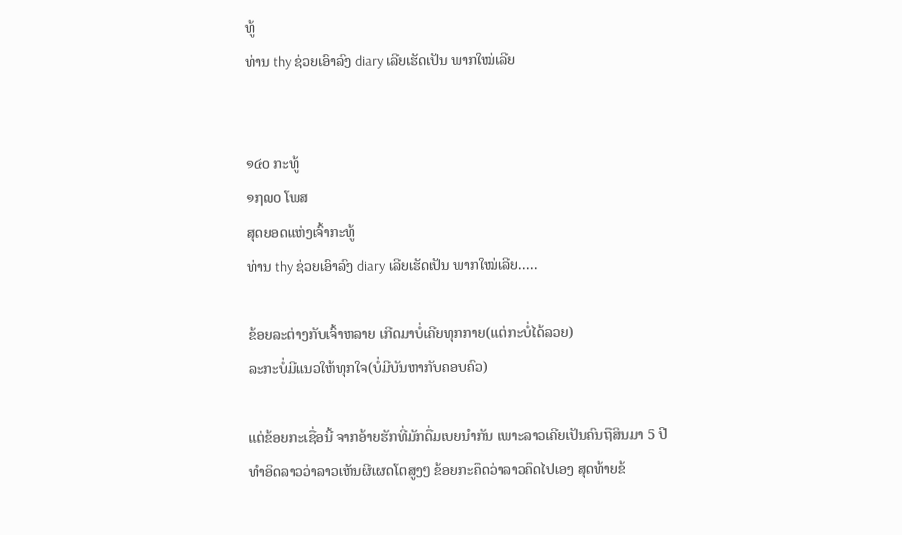ທູ້
ທ່ານ thy ຊ່ວຍເອົາລົງ diary ເລີຍເຮັດເປັນ ພາກໃໝ່ເລີຍ


໑໔໐ ກະທູ້
໑໗໙໐ ໂພສ
ສຸດຍອດແຫ່ງເຈົ້າກະທູ້
ທ່ານ thy ຊ່ວຍເອົາລົງ diary ເລີຍເຮັດເປັນ ພາກໃໝ່ເລີຍ.....

ຂ້ອຍລະຕ່າງກັບເຈົ້າຫລາຍ ເກີດມາບໍ່ເຄີຍທຸກກາຍ(ແຕ່ກະບໍ່ໄດ້ລວຍ)
ລະກະບໍ່ມີແນວໃຫ້ທຸກໃຈ(ບໍ່ມີບັນຫາກັບຄອບຄົວ)

ແຕ່ຂ້ອຍກະເຊື່ອນີ້ ຈາກອ້າຍຮັກທີ່ມັກດື່ມເບຍນຳກັນ ເພາະລາວເຄີຍເປັນຄົນຖືສິນມາ 5 ປີ
ທຳອິດລາວວ່າລາວເຫັນຜີເຜດໂຕສູງໆ ຂ້ອຍກະຄຶດວ່າລາວຄຶດໄປເອງ ສຸດທ້າຍຂ້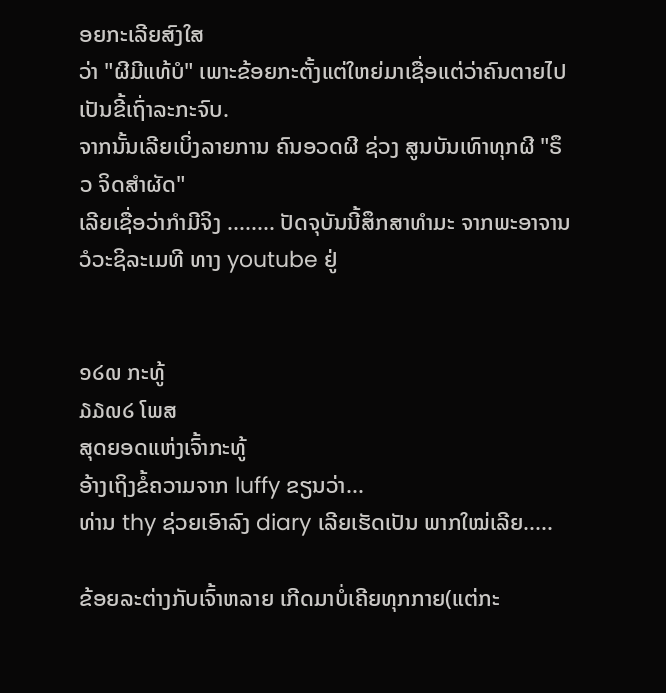ອຍກະເລີຍສົງໃສ
ວ່າ "ຜີມີແທ້ບໍ" ເພາະຂ້ອຍກະຕັ້ງແຕ່ໃຫຍ່ມາເຊື່ອແຕ່ວ່າຄົນຕາຍໄປເປັນຂີ້ເຖົ່າລະກະຈົບ.
ຈາກນັ້ນເລີຍເບິ່ງລາຍການ ຄົນອວດຜີ ຊ່ວງ ສູນບັນເທົາທຸກຜີ "ຣຶວ ຈິດສຳຜັດ"
ເລີຍເຊື່ອວ່າກຳມີຈິງ ........ ປັດຈຸບັນນີ້ສຶກສາທຳມະ ຈາກພະອາຈານ ວໍວະຊິລະເມທີ ທາງ youtube ຢູ່


໑໒໙ ກະທູ້
໓໓໙໒ ໂພສ
ສຸດຍອດແຫ່ງເຈົ້າກະທູ້
ອ້າງເຖິງຂໍ້ຄວາມຈາກ luffy ຂຽນວ່າ...
ທ່ານ thy ຊ່ວຍເອົາລົງ diary ເລີຍເຮັດເປັນ ພາກໃໝ່ເລີຍ.....

ຂ້ອຍລະຕ່າງກັບເຈົ້າຫລາຍ ເກີດມາບໍ່ເຄີຍທຸກກາຍ(ແຕ່ກະ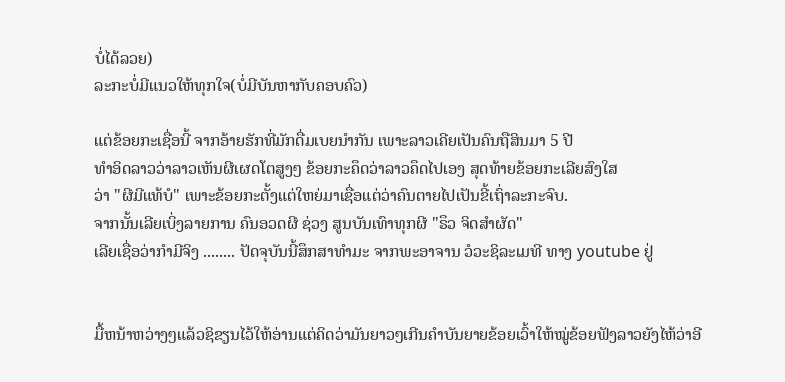ບໍ່ໄດ້ລວຍ)
ລະກະບໍ່ມີແນວໃຫ້ທຸກໃຈ(ບໍ່ມີບັນຫາກັບຄອບຄົວ)

ແຕ່ຂ້ອຍກະເຊື່ອນີ້ ຈາກອ້າຍຮັກທີ່ມັກດື່ມເບຍນຳກັນ ເພາະລາວເຄີຍເປັນຄົນຖືສິນມາ 5 ປີ
ທຳອິດລາວວ່າລາວເຫັນຜີເຜດໂຕສູງໆ ຂ້ອຍກະຄຶດວ່າລາວຄຶດໄປເອງ ສຸດທ້າຍຂ້ອຍກະເລີຍສົງໃສ
ວ່າ "ຜີມີແທ້ບໍ" ເພາະຂ້ອຍກະຕັ້ງແຕ່ໃຫຍ່ມາເຊື່ອແຕ່ວ່າຄົນຕາຍໄປເປັນຂີ້ເຖົ່າລະກະຈົບ.
ຈາກນັ້ນເລີຍເບິ່ງລາຍການ ຄົນອວດຜີ ຊ່ວງ ສູນບັນເທົາທຸກຜີ "ຣຶວ ຈິດສຳຜັດ"
ເລີຍເຊື່ອວ່າກຳມີຈິງ ........ ປັດຈຸບັນນີ້ສຶກສາທຳມະ ຈາກພະອາຈານ ວໍວະຊິລະເມທີ ທາງ youtube ຢູ່


ມື້ຫນ້າຫວ່າງໆແລ້ວຊິຂຽນໄວ້ໃຫ້ອ່ານແຕ່ຄິດວ່າມັນຍາວໆເກີນຄຳບັນຍາຍຂ້ອຍເວົ້າໃຫ້ໝູ່ຂ້ອຍຟັງລາວຍັງໄຫ້ວ່າອີ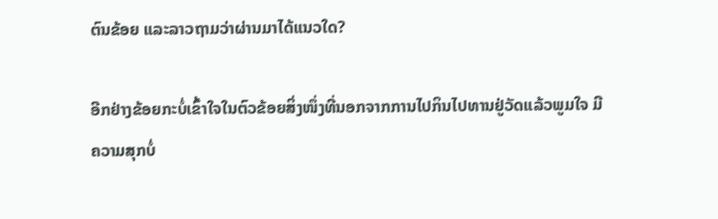ຕົນຂ້ອຍ ແລະລາວຖາມວ່າຜ່ານມາໄດ້ແນວໃດ?

ອີກຢ່າງຂ້ອຍກະບໍ່ເຂົ້າໃຈໃນຕົວຂ້ອຍສິ່ງໜຶ່ງທີ່ນອກຈາກການໄປກິນໄປທານຢູ່ວັດແລ້ວພູມໃຈ ມີຄວາມສຸກບໍ່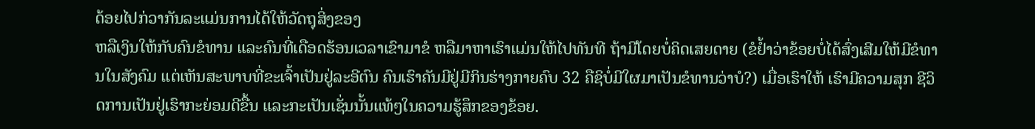ດ້ອຍໄປກ່ວາກັນລະແມ່ນການໄດ້ໃຫ້ວັດຖຸສິ່ງຂອງ
ຫລືເງິນໃຫ້ກັບຄົນຂໍທານ ແລະຄົນທີ່ເດືອດຮ້ອນເວລາເຂົາມາຂໍ ຫລືມາຫາເຮົາແມ່ນໃຫ້ໄປທັນທີ ຖ້າມີໂດຍບໍ່ຄິດເສຍດາຍ (ຂໍຢ້ຳວ່າຂ້ອຍບໍ່ໄດ້ສົ່ງເສີມໃຫ້ມີຂໍທານໃນສັງຄົມ ແຕ່ເຫັນສະພາບທີ່ຂະເຈົ້າເປັນຢູ່ລະອີຕົນ ຄົນເຮົາຄັນມີຢູ່ມີກິນຮ່າງກາຍຄົບ 32 ຄືຊິບໍ່ມີໃຜມາເປັນຂໍທານວ່າບໍ?) ເມື່ອເຮົາໃຫ້ ເຮົາມີຄວາມສຸກ ຊີວິດການເປັນຢູ່ເຮົາກະຍ່ອມດີຂື້ນ ແລະກະເປັນເຊັ່ນນັ້ນແທ້ໆໃນຄວາມຮູ້ສຶກຂອງຂ້ອຍ.